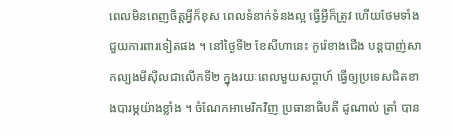ពេលមិនពេញចិត្តអ្វីក៏ខុស ពេលទំនាក់ទំនងល្អ ធ្វើអ្វីក៏ត្រូវ ហើយថែមទាំងជួយការពារទៀតផង ។ នៅថ្ងៃទី២ ខែសីហានេះ កូរ៉េខាងជើង បន្តបាញ់សាកល្បងមីស៊ីលជាលើកទី២ ក្នុងរយៈពេលមួយសប្តាហ៍ ធ្វើឲ្យប្រទេសជិតខាងបារម្ភយ៉ាងខ្លាំង ។ ចំណែកអាមេរិកវិញ ប្រធានាធិបតី ដូណាល់ ត្រាំ បាន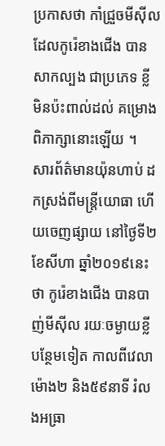ប្រកាសថា កាំជ្រួចមីស៊ីលដែលកូរ៉េខាងជើង បានសាកល្បង ជាប្រភេទ ខ្លី មិនប៉ះពាល់ដល់ គម្រោងពិភាក្សានោះឡើយ ។
សារព័ត៌មានយ៉ុនហាប់ ដកស្រង់ពីមន្ត្រីយោធា ហើយចេញផ្សាយ នៅថ្ងៃទី២ ខែសីហា ឆ្នាំ២០១៩នេះថា កូរ៉េខាងជើង បានបាញ់មីស៊ីល រយៈចម្ងាយខ្លី បន្ថែមទៀត កាលពីវេលាម៉ោង២ និង៥៩នាទី រំលងអធ្រា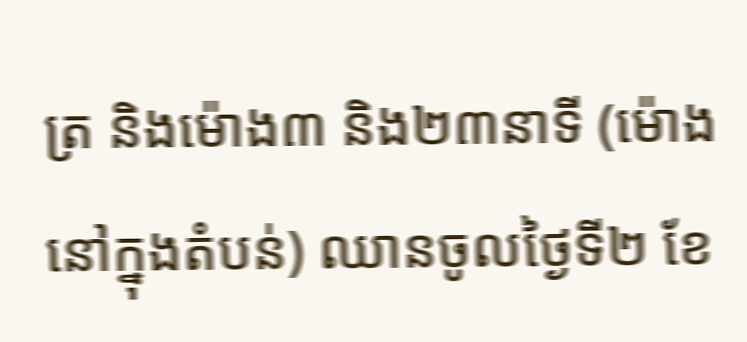ត្រ និងម៉ោង៣ និង២៣នាទី (ម៉ោងនៅក្នុងតំបន់) ឈានចូលថ្ងៃទី២ ខែ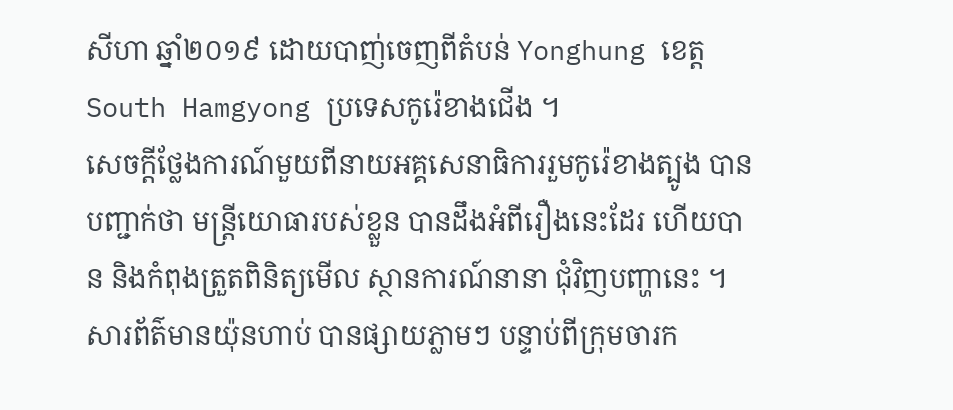សីហា ឆ្នាំ២០១៩ ដោយបាញ់ចេញពីតំបន់ Yonghung ខេត្ត South Hamgyong ប្រទេសកូរ៉េខាងជើង ។
សេចក្តីថ្លែងការណ៍មួយពីនាយអគ្គសេនាធិការរួមកូរ៉េខាងត្បូង បានបញ្ជាក់ថា មន្ត្រីយោធារបស់ខ្លួន បានដឹងអំពីរឿងនេះដែរ ហើយបាន និងកំពុងត្រួតពិនិត្យមើល ស្ថានការណ៍នានា ជុំវិញបញ្ហានេះ ។
សារព័ត៌មានយ៉ុនហាប់ បានផ្សាយភ្លាមៗ បន្ទាប់ពីក្រុមចារក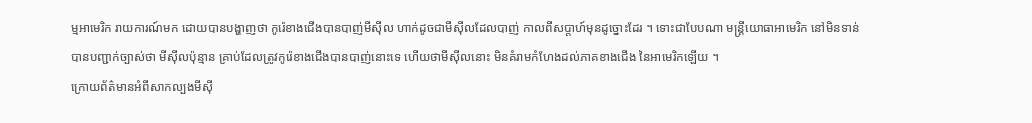ម្មអាមេរិក រាយការណ៍មក ដោយបានបង្ហាញថា កូរ៉េខាងជើងបានបាញ់មីស៊ីល ហាក់ដូចជាមីស៊ីលដែលបាញ់ កាលពីសប្តាហ៍មុនដូច្នោះដែរ ។ ទោះជាបែបណា មន្ត្រីយោធាអាមេរិក នៅមិនទាន់បានបញ្ជាក់ច្បាស់ថា មីស៊ីលប៉ុន្មាន គ្រាប់ដែលត្រូវកូរ៉េខាងជើងបានបាញ់នោះទេ ហើយថាមីស៊ីលនោះ មិនគំរាមកំហែងដល់ភាគខាងជើង នៃអាមេរិកឡើយ ។
ក្រោយព័ត៌មានអំពីសាកល្បងមីស៊ី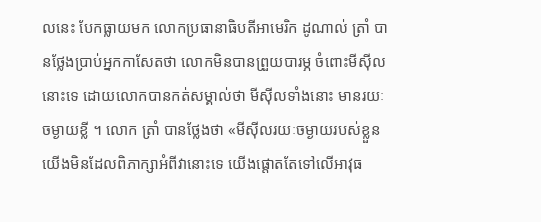លនេះ បែកធ្លាយមក លោកប្រធានាធិបតីអាមេរិក ដូណាល់ ត្រាំ បានថ្លែងប្រាប់អ្នកកាសែតថា លោកមិនបានព្រួយបារម្ភ ចំពោះមីស៊ីលនោះទេ ដោយលោកបានកត់សម្គាល់ថា មីស៊ីលទាំងនោះ មានរយៈចម្ងាយខ្លី ។ លោក ត្រាំ បានថ្លែងថា «មីស៊ីលរយៈចម្ងាយរបស់ខ្លួន យើងមិនដែលពិភាក្សាអំពីវានោះទេ យើងផ្តោតតែទៅលើអាវុធ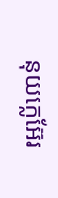នុយក្លេអ៊ែរ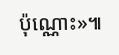ប៉ុណ្ណោះ»៕